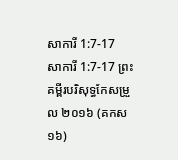សាការី 1:7-17
សាការី 1:7-17 ព្រះគម្ពីរបរិសុទ្ធកែសម្រួល ២០១៦ (គកស១៦)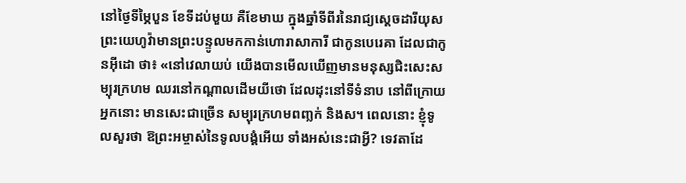នៅថ្ងៃទីម្ភៃបួន ខែទីដប់មួយ គឺខែមាឃ ក្នុងឆ្នាំទីពីរនៃរាជ្យស្ដេចដារីយុស ព្រះយេហូវ៉ាមានព្រះបន្ទូលមកកាន់ហោរាសាការី ជាកូនបេរេគា ដែលជាកូនអ៊ីដោ ថា៖ «នៅវេលាយប់ យើងបានមើលឃើញមានមនុស្សជិះសេះសម្បុរក្រហម ឈរនៅកណ្ដាលដើមយីថោ ដែលដុះនៅទីទំនាប នៅពីក្រោយអ្នកនោះ មានសេះជាច្រើន សម្បុរក្រហមពញ្លក់ និងស។ ពេលនោះ ខ្ញុំទូលសួរថា ឱព្រះអម្ចាស់នៃទូលបង្គំអើយ ទាំងអស់នេះជាអ្វី? ទេវតាដែ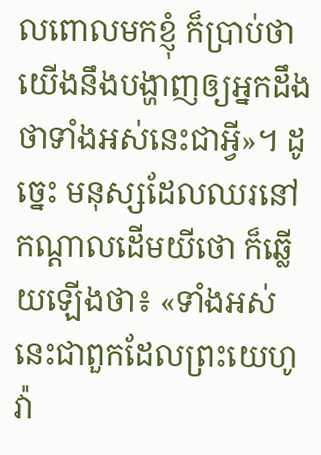លពោលមកខ្ញុំ ក៏ប្រាប់ថា យើងនឹងបង្ហាញឲ្យអ្នកដឹងថាទាំងអស់នេះជាអ្វី»។ ដូច្នេះ មនុស្សដែលឈរនៅកណ្ដាលដើមយីថោ ក៏ឆ្លើយឡើងថា៖ «ទាំងអស់នេះជាពួកដែលព្រះយេហូវ៉ា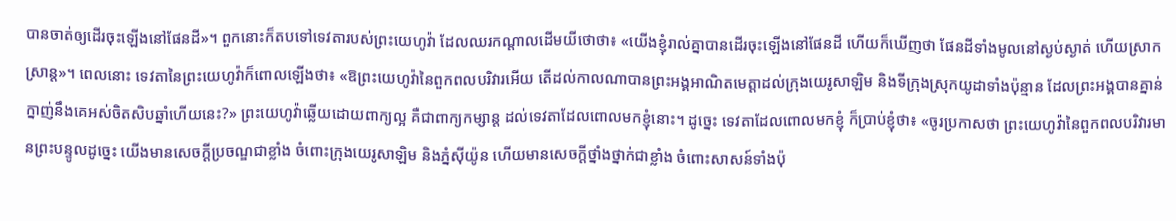បានចាត់ឲ្យដើរចុះឡើងនៅផែនដី»។ ពួកនោះក៏តបទៅទេវតារបស់ព្រះយេហូវ៉ា ដែលឈរកណ្ដាលដើមយីថោថា៖ «យើងខ្ញុំរាល់គ្នាបានដើរចុះឡើងនៅផែនដី ហើយក៏ឃើញថា ផែនដីទាំងមូលនៅស្ងប់ស្ងាត់ ហើយស្រាកស្រាន្ត»។ ពេលនោះ ទេវតានៃព្រះយេហូវ៉ាក៏ពោលឡើងថា៖ «ឱព្រះយេហូវ៉ានៃពួកពលបរិវារអើយ តើដល់កាលណាបានព្រះអង្គអាណិតមេត្តាដល់ក្រុងយេរូសាឡិម និងទីក្រុងស្រុកយូដាទាំងប៉ុន្មាន ដែលព្រះអង្គបានគ្នាន់ក្នាញ់នឹងគេអស់ចិតសិបឆ្នាំហើយនេះ?» ព្រះយេហូវ៉ាឆ្លើយដោយពាក្យល្អ គឺជាពាក្យកម្សាន្ត ដល់ទេវតាដែលពោលមកខ្ញុំនោះ។ ដូច្នេះ ទេវតាដែលពោលមកខ្ញុំ ក៏ប្រាប់ខ្ញុំថា៖ «ចូរប្រកាសថា ព្រះយេហូវ៉ានៃពួកពលបរិវារមានព្រះបន្ទូលដូច្នេះ យើងមានសេចក្ដីប្រចណ្ឌជាខ្លាំង ចំពោះក្រុងយេរូសាឡិម និងភ្នំស៊ីយ៉ូន ហើយមានសេចក្ដីថ្នាំងថ្នាក់ជាខ្លាំង ចំពោះសាសន៍ទាំងប៉ុ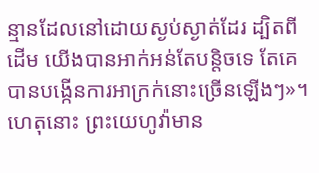ន្មានដែលនៅដោយស្ងប់ស្ងាត់ដែរ ដ្បិតពីដើម យើងបានអាក់អន់តែបន្តិចទេ តែគេបានបង្កើនការអាក្រក់នោះច្រើនឡើងៗ»។ ហេតុនោះ ព្រះយេហូវ៉ាមាន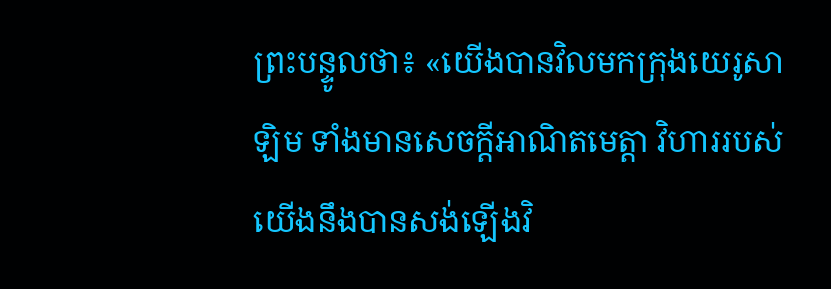ព្រះបន្ទូលថា៖ «យើងបានវិលមកក្រុងយេរូសាឡិម ទាំងមានសេចក្ដីអាណិតមេត្តា វិហាររបស់យើងនឹងបានសង់ឡើងវិ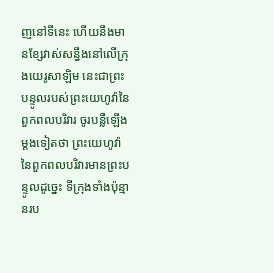ញនៅទីនេះ ហើយនឹងមានខ្សែវាស់សន្ធឹងនៅលើក្រុងយេរូសាឡិម នេះជាព្រះបន្ទូលរបស់ព្រះយេហូវ៉ានៃពួកពលបរិវារ ចូរបន្លឺឡើងម្ដងទៀតថា ព្រះយេហូវ៉ានៃពួកពលបរិវារមានព្រះបន្ទូលដូច្នេះ ទីក្រុងទាំងប៉ុន្មានរប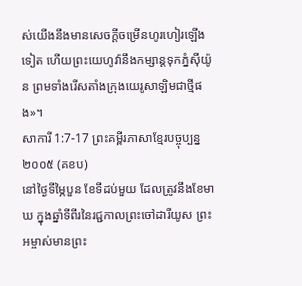ស់យើងនឹងមានសេចក្ដីចម្រើនហូរហៀរឡើងទៀត ហើយព្រះយេហូវ៉ានឹងកម្សាន្តទុកភ្នំស៊ីយ៉ូន ព្រមទាំងរើសតាំងក្រុងយេរូសាឡិមជាថ្មីផង»។
សាការី 1:7-17 ព្រះគម្ពីរភាសាខ្មែរបច្ចុប្បន្ន ២០០៥ (គខប)
នៅថ្ងៃទីម្ភៃបួន ខែទីដប់មួយ ដែលត្រូវនឹងខែមាឃ ក្នុងឆ្នាំទីពីរនៃរជ្ជកាលព្រះចៅដារីយូស ព្រះអម្ចាស់មានព្រះ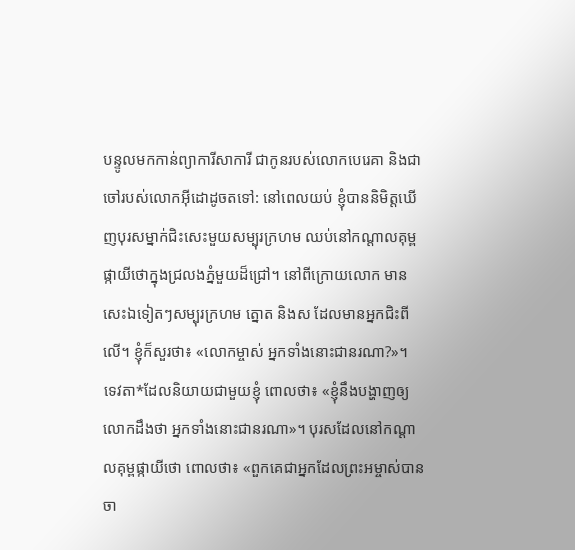បន្ទូលមកកាន់ព្យាការីសាការី ជាកូនរបស់លោកបេរេគា និងជាចៅរបស់លោកអ៊ីដោដូចតទៅ: នៅពេលយប់ ខ្ញុំបាននិមិត្តឃើញបុរសម្នាក់ជិះសេះមួយសម្បុរក្រហម ឈប់នៅកណ្ដាលគុម្ពផ្កាយីថោក្នុងជ្រលងភ្នំមួយដ៏ជ្រៅ។ នៅពីក្រោយលោក មានសេះឯទៀតៗសម្បុរក្រហម ត្នោត និងស ដែលមានអ្នកជិះពីលើ។ ខ្ញុំក៏សួរថា៖ «លោកម្ចាស់ អ្នកទាំងនោះជានរណា?»។ ទេវតា*ដែលនិយាយជាមួយខ្ញុំ ពោលថា៖ «ខ្ញុំនឹងបង្ហាញឲ្យលោកដឹងថា អ្នកទាំងនោះជានរណា»។ បុរសដែលនៅកណ្ដាលគុម្ពផ្កាយីថោ ពោលថា៖ «ពួកគេជាអ្នកដែលព្រះអម្ចាស់បានចា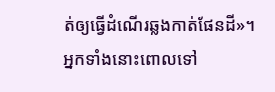ត់ឲ្យធ្វើដំណើរឆ្លងកាត់ផែនដី»។ អ្នកទាំងនោះពោលទៅ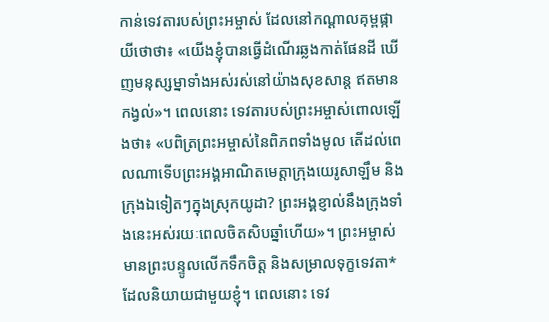កាន់ទេវតារបស់ព្រះអម្ចាស់ ដែលនៅកណ្ដាលគុម្ពផ្កាយីថោថា៖ «យើងខ្ញុំបានធ្វើដំណើរឆ្លងកាត់ផែនដី ឃើញមនុស្សម្នាទាំងអស់រស់នៅយ៉ាងសុខសាន្ត ឥតមានកង្វល់»។ ពេលនោះ ទេវតារបស់ព្រះអម្ចាស់ពោលឡើងថា៖ «បពិត្រព្រះអម្ចាស់នៃពិភពទាំងមូល តើដល់ពេលណាទើបព្រះអង្គអាណិតមេត្តាក្រុងយេរូសាឡឹម និងក្រុងឯទៀតៗក្នុងស្រុកយូដា? ព្រះអង្គខ្ញាល់នឹងក្រុងទាំងនេះអស់រយៈពេលចិតសិបឆ្នាំហើយ»។ ព្រះអម្ចាស់មានព្រះបន្ទូលលើកទឹកចិត្ត និងសម្រាលទុក្ខទេវតា*ដែលនិយាយជាមួយខ្ញុំ។ ពេលនោះ ទេវ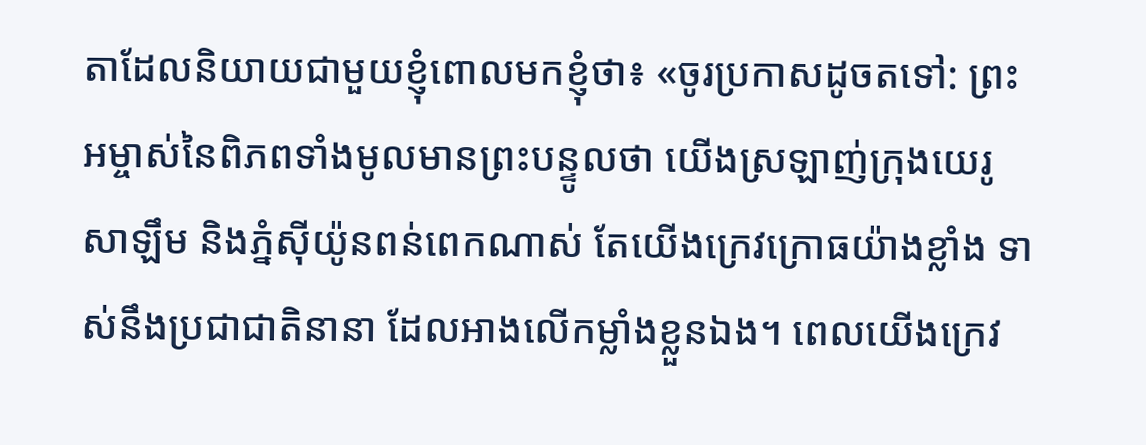តាដែលនិយាយជាមួយខ្ញុំពោលមកខ្ញុំថា៖ «ចូរប្រកាសដូចតទៅ: ព្រះអម្ចាស់នៃពិភពទាំងមូលមានព្រះបន្ទូលថា យើងស្រឡាញ់ក្រុងយេរូសាឡឹម និងភ្នំស៊ីយ៉ូនពន់ពេកណាស់ តែយើងក្រេវក្រោធយ៉ាងខ្លាំង ទាស់នឹងប្រជាជាតិនានា ដែលអាងលើកម្លាំងខ្លួនឯង។ ពេលយើងក្រេវ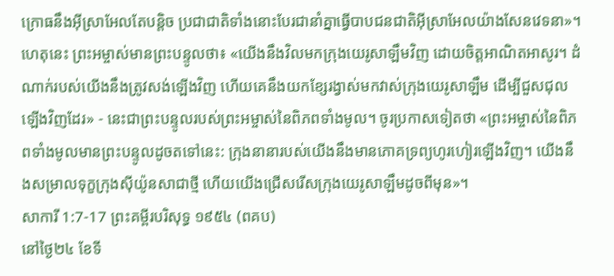ក្រោធនឹងអ៊ីស្រាអែលតែបន្តិច ប្រជាជាតិទាំងនោះបែរជានាំគ្នាធ្វើបាបជនជាតិអ៊ីស្រាអែលយ៉ាងសែនវេទនា»។ ហេតុនេះ ព្រះអម្ចាស់មានព្រះបន្ទូលថា៖ «យើងនឹងវិលមកក្រុងយេរូសាឡឹមវិញ ដោយចិត្តអាណិតអាសូរ។ ដំណាក់របស់យើងនឹងត្រូវសង់ឡើងវិញ ហើយគេនឹងយកខ្សែរង្វាស់មកវាស់ក្រុងយេរូសាឡឹម ដើម្បីជួសជុលឡើងវិញដែរ» - នេះជាព្រះបន្ទូលរបស់ព្រះអម្ចាស់នៃពិភពទាំងមូល។ ចូរប្រកាសទៀតថា «ព្រះអម្ចាស់នៃពិភពទាំងមូលមានព្រះបន្ទូលដូចតទៅនេះ: ក្រុងនានារបស់យើងនឹងមានភោគទ្រព្យហូរហៀរឡើងវិញ។ យើងនឹងសម្រាលទុក្ខក្រុងស៊ីយ៉ូនសាជាថ្មី ហើយយើងជ្រើសរើសក្រុងយេរូសាឡឹមដូចពីមុន»។
សាការី 1:7-17 ព្រះគម្ពីរបរិសុទ្ធ ១៩៥៤ (ពគប)
នៅថ្ងៃ២៤ ខែទី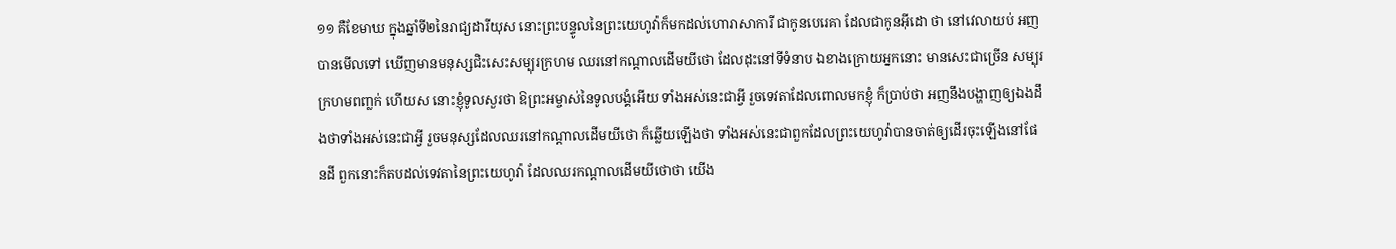១១ គឺខែមាឃ ក្នុងឆ្នាំទី២នៃរាជ្យដារីយុស នោះព្រះបន្ទូលនៃព្រះយេហូវ៉ាក៏មកដល់ហោរាសាការី ជាកូនបេរេគា ដែលជាកូនអ៊ីដោ ថា នៅវេលាយប់ អញបានមើលទៅ ឃើញមានមនុស្សជិះសេះសម្បុរក្រហម ឈរនៅកណ្តាលដើមយីថោ ដែលដុះនៅទីទំនាប ឯខាងក្រោយអ្នកនោះ មានសេះជាច្រើន សម្បុរក្រហមពញ្លក់ ហើយស នោះខ្ញុំទូលសួរថា ឱព្រះអម្ចាស់នៃទូលបង្គំអើយ ទាំងអស់នេះជាអ្វី រួចទេវតាដែលពោលមកខ្ញុំ ក៏ប្រាប់ថា អញនឹងបង្ហាញឲ្យឯងដឹងថាទាំងអស់នេះជាអ្វី រួចមនុស្សដែលឈរនៅកណ្តាលដើមយីថោ ក៏ឆ្លើយឡើងថា ទាំងអស់នេះជាពួកដែលព្រះយេហូវ៉ាបានចាត់ឲ្យដើរចុះឡើងនៅផែនដី ពួកនោះក៏តបដល់ទេវតានៃព្រះយេហូវ៉ា ដែលឈរកណ្តាលដើមយីថោថា យើង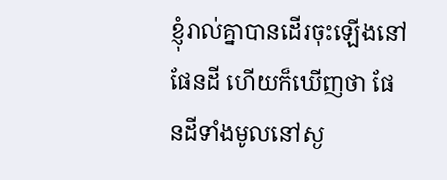ខ្ញុំរាល់គ្នាបានដើរចុះឡើងនៅផែនដី ហើយក៏ឃើញថា ផែនដីទាំងមូលនៅស្ង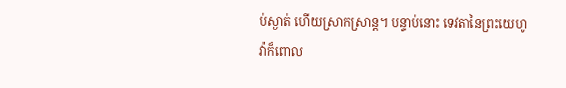ប់ស្ងាត់ ហើយស្រាកស្រាន្ត។ បន្ទាប់នោះ ទេវតានៃព្រះយេហូវ៉ាក៏ពោល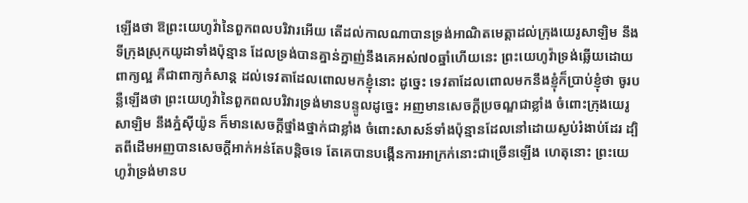ឡើងថា ឱព្រះយេហូវ៉ានៃពួកពលបរិវារអើយ តើដល់កាលណាបានទ្រង់អាណិតមេត្តាដល់ក្រុងយេរូសាឡិម នឹងទីក្រុងស្រុកយូដាទាំងប៉ុន្មាន ដែលទ្រង់បានគ្នាន់ក្នាញ់នឹងគេអស់៧០ឆ្នាំហើយនេះ ព្រះយេហូវ៉ាទ្រង់ឆ្លើយដោយពាក្យល្អ គឺជាពាក្យកំសាន្ត ដល់ទេវតាដែលពោលមកខ្ញុំនោះ ដូច្នេះ ទេវតាដែលពោលមកនឹងខ្ញុំក៏ប្រាប់ខ្ញុំថា ចូរបន្លឺឡើងថា ព្រះយេហូវ៉ានៃពួកពលបរិវារទ្រង់មានបន្ទូលដូច្នេះ អញមានសេចក្ដីប្រចណ្ឌជាខ្លាំង ចំពោះក្រុងយេរូសាឡិម នឹងភ្នំស៊ីយ៉ូន ក៏មានសេចក្ដីថ្នាំងថ្នាក់ជាខ្លាំង ចំពោះសាសន៍ទាំងប៉ុន្មានដែលនៅដោយស្ងប់រំងាប់ដែរ ដ្បិតពីដើមអញបានសេចក្ដីអាក់អន់តែបន្តិចទេ តែគេបានបង្កើនការអាក្រក់នោះជាច្រើនឡើង ហេតុនោះ ព្រះយេហូវ៉ាទ្រង់មានប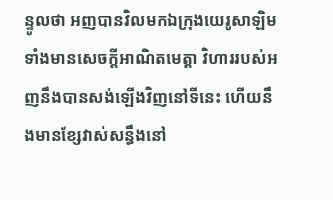ន្ទូលថា អញបានវិលមកឯក្រុងយេរូសាឡិមទាំងមានសេចក្ដីអាណិតមេត្តា វិហាររបស់អញនឹងបានសង់ឡើងវិញនៅទីនេះ ហើយនឹងមានខ្សែវាស់សន្ធឹងនៅ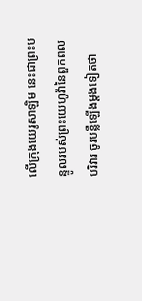លើក្រុងយេរូសាឡិម នេះជាព្រះបន្ទូលរបស់ព្រះយេហូវ៉ានៃពួកពលបរិវារ ចូរបន្លឺឡើងម្តងទៀតថា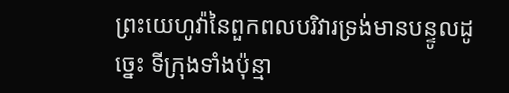ព្រះយេហូវ៉ានៃពួកពលបរិវារទ្រង់មានបន្ទូលដូច្នេះ ទីក្រុងទាំងប៉ុន្មា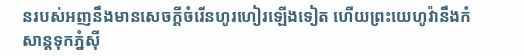នរបស់អញនឹងមានសេចក្ដីចំរើនហូរហៀរឡើងទៀត ហើយព្រះយេហូវ៉ានឹងកំសាន្តទុកភ្នំស៊ី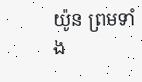យ៉ូន ព្រមទាំង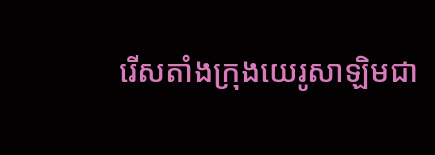រើសតាំងក្រុងយេរូសាឡិមជា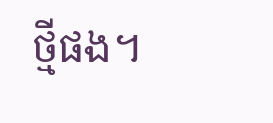ថ្មីផង។